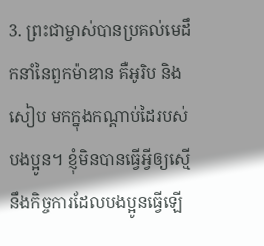3. ព្រះជាម្ចាស់បានប្រគល់មេដឹកនាំនៃពួកម៉ាឌាន គឺអូរិប និងសៀប មកក្នុងកណ្ដាប់ដៃរបស់បងប្អូន។ ខ្ញុំមិនបានធ្វើអ្វីឲ្យស្មើនឹងកិច្ចការដែលបងប្អូនធ្វើឡើ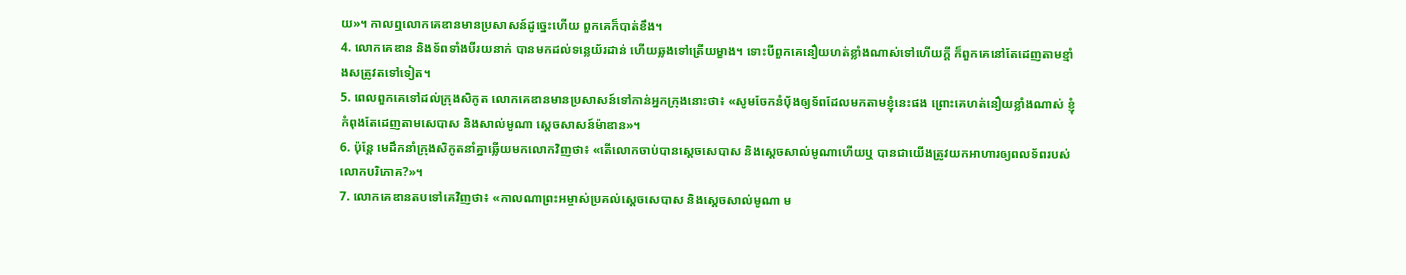យ»។ កាលឮលោកគេឌានមានប្រសាសន៍ដូច្នេះហើយ ពួកគេក៏បាត់ខឹង។
4. លោកគេឌាន និងទ័ពទាំងបីរយនាក់ បានមកដល់ទន្លេយ័រដាន់ ហើយឆ្លងទៅត្រើយម្ខាង។ ទោះបីពួកគេនឿយហត់ខ្លាំងណាស់ទៅហើយក្ដី ក៏ពួកគេនៅតែដេញតាមខ្មាំងសត្រូវតទៅទៀត។
5. ពេលពួកគេទៅដល់ក្រុងសិកូត លោកគេឌានមានប្រសាសន៍ទៅកាន់អ្នកក្រុងនោះថា៖ «សូមចែកនំប៉័ងឲ្យទ័ពដែលមកតាមខ្ញុំនេះផង ព្រោះគេហត់នឿយខ្លាំងណាស់ ខ្ញុំកំពុងតែដេញតាមសេបាស និងសាល់មូណា ស្ដេចសាសន៍ម៉ាឌាន»។
6. ប៉ុន្តែ មេដឹកនាំក្រុងសិកូតនាំគ្នាឆ្លើយមកលោកវិញថា៖ «តើលោកចាប់បានស្ដេចសេបាស និងស្ដេចសាល់មូណាហើយឬ បានជាយើងត្រូវយកអាហារឲ្យពលទ័ពរបស់លោកបរិភោគ?»។
7. លោកគេឌានតបទៅគេវិញថា៖ «កាលណាព្រះអម្ចាស់ប្រគល់ស្ដេចសេបាស និងស្ដេចសាល់មូណា ម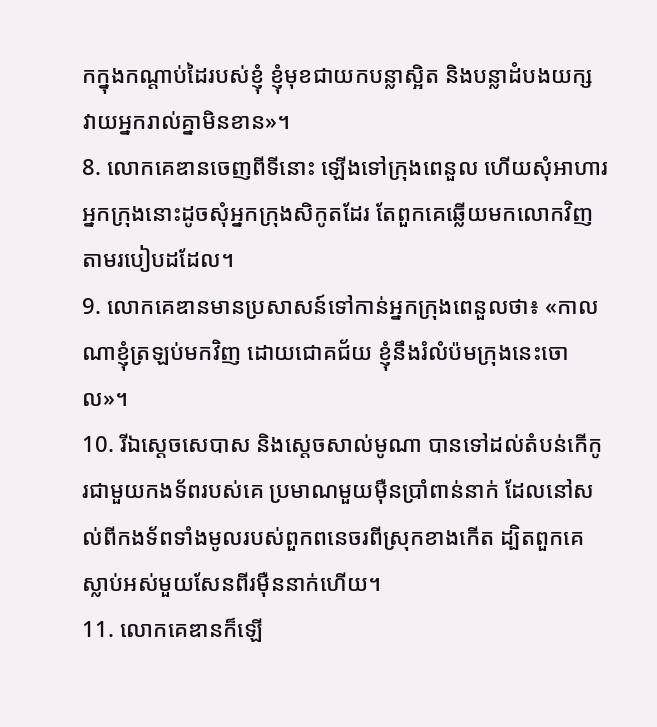កក្នុងកណ្ដាប់ដៃរបស់ខ្ញុំ ខ្ញុំមុខជាយកបន្លាស្អិត និងបន្លាដំបងយក្ស វាយអ្នករាល់គ្នាមិនខាន»។
8. លោកគេឌានចេញពីទីនោះ ឡើងទៅក្រុងពេនួល ហើយសុំអាហារអ្នកក្រុងនោះដូចសុំអ្នកក្រុងសិកូតដែរ តែពួកគេឆ្លើយមកលោកវិញតាមរបៀបដដែល។
9. លោកគេឌានមានប្រសាសន៍ទៅកាន់អ្នកក្រុងពេនួលថា៖ «កាលណាខ្ញុំត្រឡប់មកវិញ ដោយជោគជ័យ ខ្ញុំនឹងរំលំប៉មក្រុងនេះចោល»។
10. រីឯស្ដេចសេបាស និងស្ដេចសាល់មូណា បានទៅដល់តំបន់កើកូរជាមួយកងទ័ពរបស់គេ ប្រមាណមួយម៉ឺនប្រាំពាន់នាក់ ដែលនៅសល់ពីកងទ័ពទាំងមូលរបស់ពួកពនេចរពីស្រុកខាងកើត ដ្បិតពួកគេស្លាប់អស់មួយសែនពីរម៉ឺននាក់ហើយ។
11. លោកគេឌានក៏ឡើ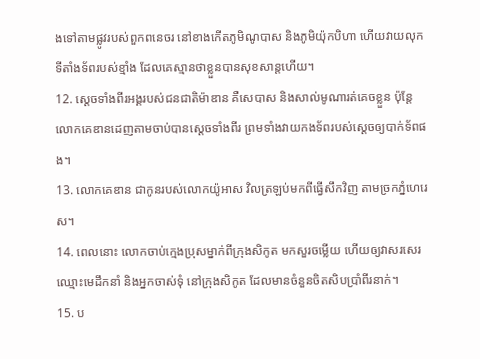ងទៅតាមផ្លូវរបស់ពួកពនេចរ នៅខាងកើតភូមិណូបាស និងភូមិយ៉ុកបិហា ហើយវាយលុកទីតាំងទ័ពរបស់ខ្មាំង ដែលគេស្មានថាខ្លួនបានសុខសាន្តហើយ។
12. ស្ដេចទាំងពីរអង្គរបស់ជនជាតិម៉ាឌាន គឺសេបាស និងសាល់មូណារត់គេចខ្លួន ប៉ុន្តែ លោកគេឌានដេញតាមចាប់បានស្ដេចទាំងពីរ ព្រមទាំងវាយកងទ័ពរបស់ស្ដេចឲ្យបាក់ទ័ពផង។
13. លោកគេឌាន ជាកូនរបស់លោកយ៉ូអាស វិលត្រឡប់មកពីធ្វើសឹកវិញ តាមច្រកភ្នំហេរេស។
14. ពេលនោះ លោកចាប់ក្មេងប្រុសម្នាក់ពីក្រុងសិកូត មកសួរចម្លើយ ហើយឲ្យវាសរសេរឈ្មោះមេដឹកនាំ និងអ្នកចាស់ទុំ នៅក្រុងសិកូត ដែលមានចំនួនចិតសិបប្រាំពីរនាក់។
15. ប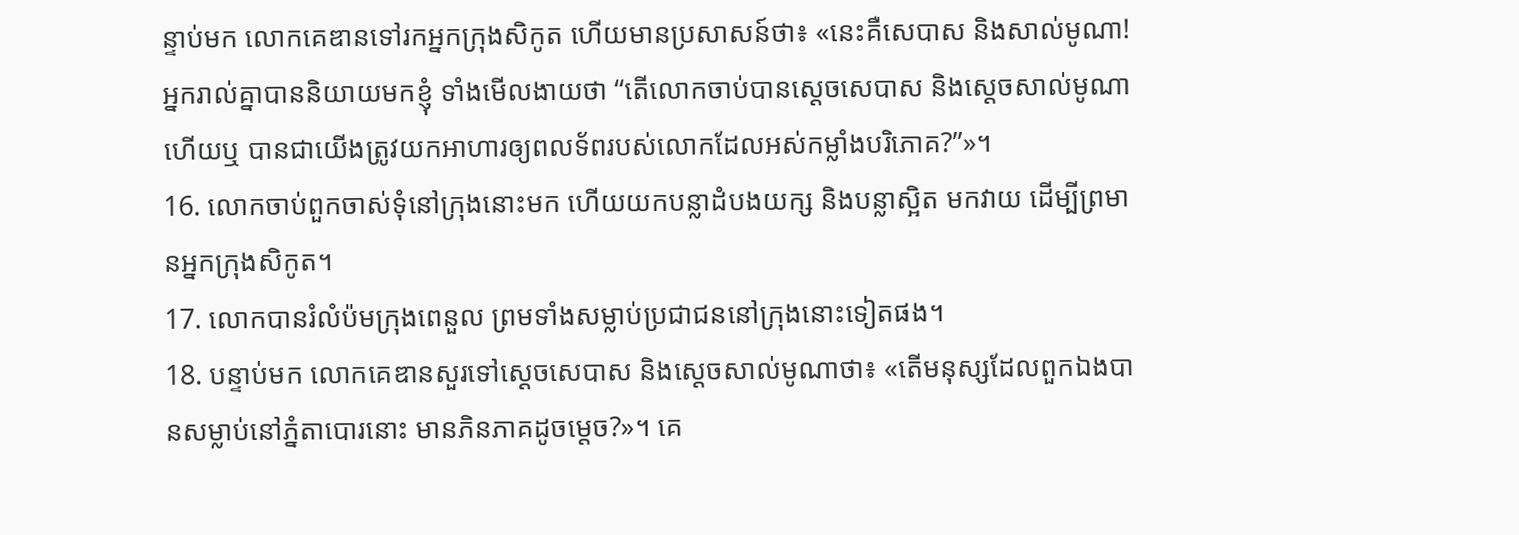ន្ទាប់មក លោកគេឌានទៅរកអ្នកក្រុងសិកូត ហើយមានប្រសាសន៍ថា៖ «នេះគឺសេបាស និងសាល់មូណា! អ្នករាល់គ្នាបាននិយាយមកខ្ញុំ ទាំងមើលងាយថា “តើលោកចាប់បានស្ដេចសេបាស និងស្ដេចសាល់មូណាហើយឬ បានជាយើងត្រូវយកអាហារឲ្យពលទ័ពរបស់លោកដែលអស់កម្លាំងបរិភោគ?”»។
16. លោកចាប់ពួកចាស់ទុំនៅក្រុងនោះមក ហើយយកបន្លាដំបងយក្ស និងបន្លាស្អិត មកវាយ ដើម្បីព្រមានអ្នកក្រុងសិកូត។
17. លោកបានរំលំប៉មក្រុងពេនួល ព្រមទាំងសម្លាប់ប្រជាជននៅក្រុងនោះទៀតផង។
18. បន្ទាប់មក លោកគេឌានសួរទៅស្ដេចសេបាស និងស្ដេចសាល់មូណាថា៖ «តើមនុស្សដែលពួកឯងបានសម្លាប់នៅភ្នំតាបោរនោះ មានភិនភាគដូចម្ដេច?»។ គេ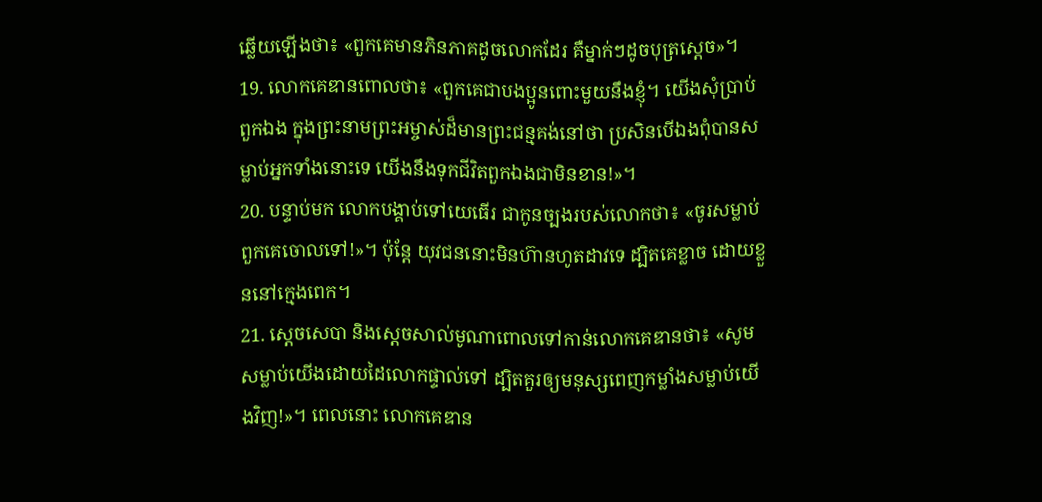ឆ្លើយឡើងថា៖ «ពួកគេមានភិនភាគដូចលោកដែរ គឺម្នាក់ៗដូចបុត្រស្ដេច»។
19. លោកគេឌានពោលថា៖ «ពួកគេជាបងប្អូនពោះមួយនឹងខ្ញុំ។ យើងសុំប្រាប់ពួកឯង ក្នុងព្រះនាមព្រះអម្ចាស់ដ៏មានព្រះជន្មគង់នៅថា ប្រសិនបើឯងពុំបានសម្លាប់អ្នកទាំងនោះទេ យើងនឹងទុកជីវិតពួកឯងជាមិនខាន!»។
20. បន្ទាប់មក លោកបង្គាប់ទៅយេធើរ ជាកូនច្បងរបស់លោកថា៖ «ចូរសម្លាប់ពួកគេចោលទៅ!»។ ប៉ុន្តែ យុវជននោះមិនហ៊ានហូតដាវទេ ដ្បិតគេខ្លាច ដោយខ្លួននៅក្មេងពេក។
21. ស្ដេចសេបា និងស្ដេចសាល់មូណាពោលទៅកាន់លោកគេឌានថា៖ «សូមសម្លាប់យើងដោយដៃលោកផ្ទាល់ទៅ ដ្បិតគួរឲ្យមនុស្សពេញកម្លាំងសម្លាប់យើងវិញ!»។ ពេលនោះ លោកគេឌាន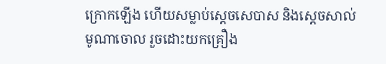ក្រោកឡើង ហើយសម្លាប់ស្ដេចសេបាស និងស្ដេចសាល់មូណាចោល រួចដោះយកគ្រឿង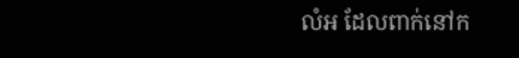លំអ ដែលពាក់នៅក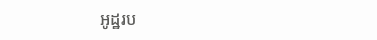អូដ្ឋរប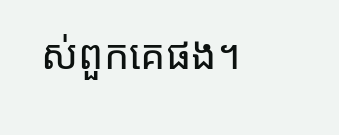ស់ពួកគេផង។